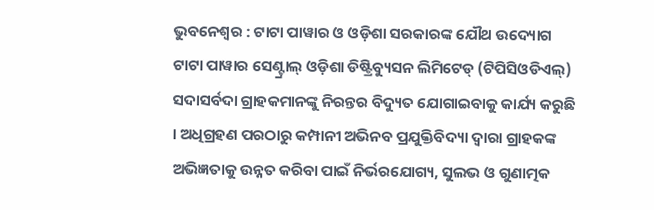ଭୁବନେଶ୍ୱର : ଟାଟା ପାୱାର ଓ ଓଡ଼ିଶା ସରକାରଙ୍କ ଯୌଥ ଉଦ୍ୟୋଗ ଟାଟା ପାୱାର ସେଣ୍ଟ୍ରାଲ୍ ଓଡ଼ିଶା ଡିଷ୍ଟ୍ରିବ୍ୟୁସନ ଲିମିଟେଡ୍ (ଟିପିସିଓଡିଏଲ୍) ସଦାସର୍ବଦା ଗ୍ରାହକମାନଙ୍କୁ ନିରନ୍ତର ବିଦ୍ୟୁତ ଯୋଗାଇବାକୁ କାର୍ଯ୍ୟ କରୁଛି । ଅଧିଗ୍ରହଣ ପରଠାରୁ କମ୍ପାନୀ ଅଭିନବ ପ୍ରଯୁକ୍ତିବିଦ୍ୟା ଦ୍ୱାରା ଗ୍ରାହକଙ୍କ ଅଭିଜ୍ଞତାକୁ ଉନ୍ନତ କରିବା ପାଇଁ ନିର୍ଭରଯୋଗ୍ୟ, ସୁଲଭ ଓ ଗୁଣାତ୍ମକ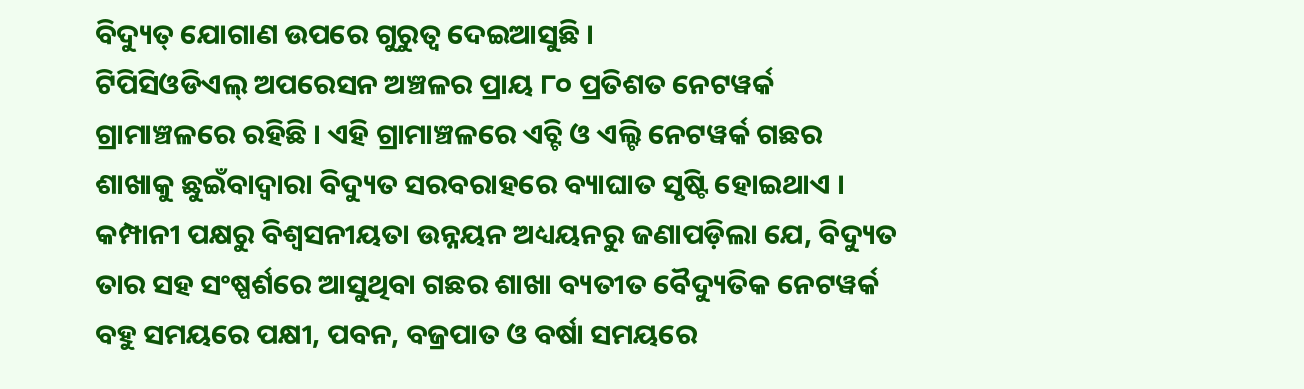ବିଦ୍ୟୁତ୍ ଯୋଗାଣ ଉପରେ ଗୁରୁତ୍ୱ ଦେଇଆସୁଛି ।
ଟିପିସିଓଡିଏଲ୍ ଅପରେସନ ଅଞ୍ଚଳର ପ୍ରାୟ ୮୦ ପ୍ରତିଶତ ନେଟୱର୍କ ଗ୍ରାମାଞ୍ଚଳରେ ରହିଛି । ଏହି ଗ୍ରାମାଞ୍ଚଳରେ ଏଚ୍ଟି ଓ ଏଲ୍ଟି ନେଟୱର୍କ ଗଛର ଶାଖାକୁ ଛୁଇଁବାଦ୍ୱାରା ବିଦ୍ୟୁତ ସରବରାହରେ ବ୍ୟାଘାତ ସୃଷ୍ଟି ହୋଇଥାଏ । କମ୍ପାନୀ ପକ୍ଷରୁ ବିଶ୍ୱସନୀୟତା ଉନ୍ନୟନ ଅଧ୍ୟୟନରୁ ଜଣାପଡ଼ିଲା ଯେ, ବିଦ୍ୟୁତ ତାର ସହ ସଂଷ୍ପର୍ଶରେ ଆସୁଥିବା ଗଛର ଶାଖା ବ୍ୟତୀତ ବୈଦ୍ୟୁତିକ ନେଟୱର୍କ ବହୁ ସମୟରେ ପକ୍ଷୀ, ପବନ, ବଜ୍ରପାତ ଓ ବର୍ଷା ସମୟରେ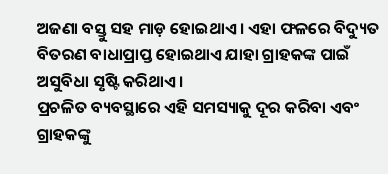ଅଜଣା ବସ୍ତୁ ସହ ମାଡ଼ ହୋଇଥାଏ । ଏହା ଫଳରେ ବିଦ୍ୟୁତ ବିତରଣ ବାଧାପ୍ରାପ୍ତ ହୋଇଥାଏ ଯାହା ଗ୍ରାହକଙ୍କ ପାଇଁ ଅସୁବିଧା ସୃଷ୍ଟି କରିଥାଏ ।
ପ୍ରଚଳିତ ବ୍ୟବସ୍ଥାରେ ଏହି ସମସ୍ୟାକୁ ଦୂର କରିବା ଏବଂ ଗ୍ରାହକଙ୍କୁ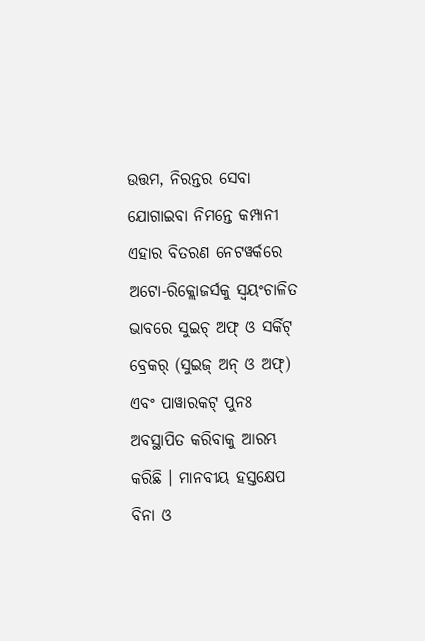ଉତ୍ତମ, ନିରନ୍ତର ସେବା ଯୋଗାଇବା ନିମନ୍ତେ କମ୍ପାନୀ ଏହାର ବିତରଣ ନେଟୱର୍କରେ ଅଟୋ-ରିକ୍ଲୋଜର୍ସକୁ ସ୍ୱୟଂଚାଳିତ ଭାବରେ ସୁଇଚ୍ ଅଫ୍ ଓ ସର୍କିଟ୍ ବ୍ରେକର୍ (ସୁଇଜ୍ ଅନ୍ ଓ ଅଫ୍) ଏବଂ ପାୱାରକଟ୍ ପୁନଃ ଅବସ୍ଥାପିତ କରିବାକୁ ଆରମ୍ଭ କରିଛି । ମାନବୀୟ ହସ୍ତକ୍ଷେପ ବିନା ଓ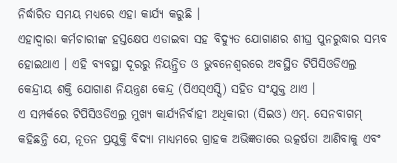ନିର୍ଦ୍ଧାରିତ ସମୟ ମଧ୍ୟରେ ଏହା କାର୍ଯ୍ୟ କରୁଛି ।
ଏହାଦ୍ୱାରା କର୍ମଚାରୀଙ୍କ ହସ୍ତକ୍ଷେପ ଏଡାଇବା ସହ ବିଦ୍ୟୁତ ଯୋଗାଣର ଶୀଘ୍ର ପୁନରୁଦ୍ଧାର ସମ୍ଭବ ହୋଇଥାଏ । ଏହି ବ୍ୟବସ୍ଥା ଦୂରରୁ ନିୟନ୍ତ୍ରିତ ଓ ଭୁବନେଶ୍ୱରରେ ଅବସ୍ଥିତ ଟିପିସିଓଡିଏଲ୍ର କେନ୍ଦ୍ରୀୟ ଶକ୍ତି ଯୋଗାଣ ନିୟନ୍ତ୍ରଣ କେନ୍ଦ୍ର (ପିଏସ୍ଏସ୍ସି) ସହିତ ସଂଯୁକ୍ତ ଥାଏ ।
ଏ ସମ୍ପର୍କରେ ଟିପିସିଓଡିଏଲ୍ର ମୁଖ୍ୟ କାର୍ଯ୍ୟନିର୍ବାହୀ ଅଧିକାରୀ (ସିଇଓ) ଏମ୍. ସେନବାଗମ୍ କହିଛନ୍ତି ଯେ, ନୂତନ ପ୍ରଯୁକ୍ତି ବିଦ୍ୟା ମାଧ୍ୟମରେ ଗ୍ରାହକ ଅଭିଜ୍ଞତାରେ ଉତ୍କର୍ଷତା ଆଣିବାକୁ ଏବଂ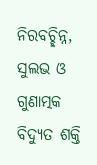ନିରବଚ୍ଛିନ୍ନ, ସୁଲଭ ଓ ଗୁଣାତ୍ମକ ବିଦ୍ୟୁତ ଶକ୍ତି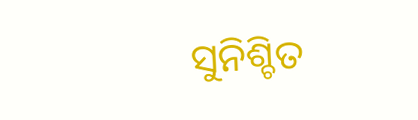ସୁନିଶ୍ଚିତ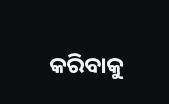କରିବାକୁ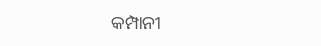କମ୍ପାନୀ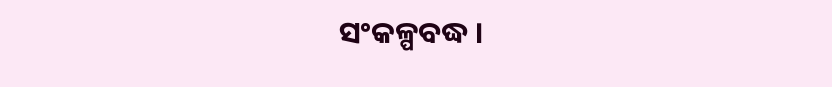ସଂକଳ୍ପବଦ୍ଧ ।